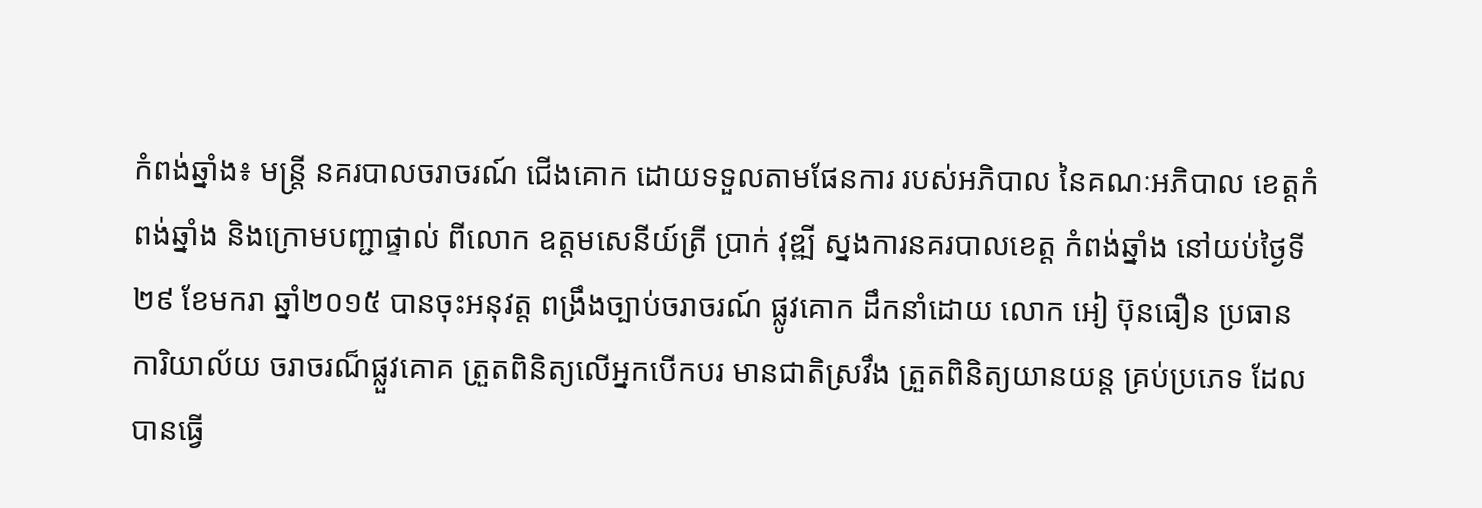កំពង់ឆ្នាំង៖ មន្ត្រី នគរបាលចរាចរណ៍ ជើងគោក ដោយទទួលតាមផែនការ របស់អភិបាល នៃគណៈអភិបាល ខេត្តកំពង់ឆ្នាំង និងក្រោមបញ្ជាផ្ទាល់ ពីលោក ឧត្តមសេនីយ៍ត្រី ប្រាក់ វុឌ្ឍី ស្នងការនគរបាលខេត្ត កំពង់ឆ្នាំង នៅយប់ថ្ងៃទី២៩ ខែមករា ឆ្នាំ២០១៥ បានចុះអនុវត្ត ពង្រឹងច្បាប់ចរាចរណ៍ ផ្លូវគោក ដឹកនាំដោយ លោក អៀ ប៊ុនធឿន ប្រធានការិយាល័យ ចរាចរណ៏ផ្លួវគោគ ត្រួតពិនិត្យលើអ្នកបើកបរ មានជាតិស្រវឹង ត្រួតពិនិត្យយានយន្ត គ្រប់ប្រភេទ ដែលបានធ្វើ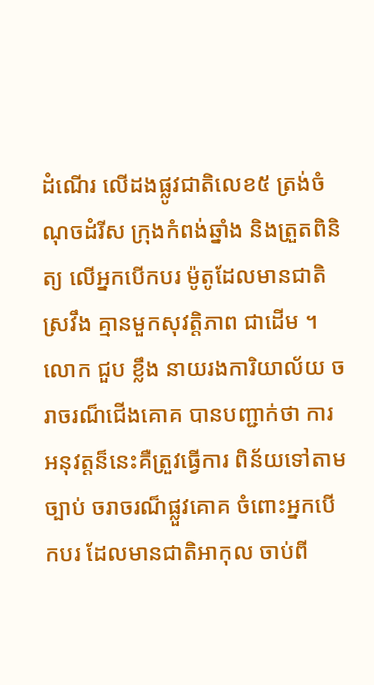ដំណើរ លើដងផ្លូវជាតិលេខ៥ ត្រង់ចំណុចដំរីស ក្រុងកំពង់ឆ្នាំង និងត្រួតពិនិត្យ លើអ្នកបើកបរ ម៉ូតូដែលមានជាតិស្រវឹង គ្មានមួកសុវត្តិភាព ជាដើម ។
លោក ជួប ខ្លឹង នាយរងការិយាល័យ ចរាចរណ៏ជើងគោគ បានបញ្ជាក់ថា ការ អនុវត្តន៏នេះគឺត្រួវធ្វើការ ពិន័យទៅតាមច្បាប់ ចរាចរណ៏ផ្លួវគោគ ចំពោះអ្នកបើកបរ ដែលមានជាតិអាកុល ចាប់ពី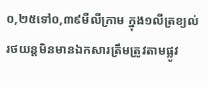០,២៥ទៅ០,៣៩មីលីក្រាម ក្នុង១លីត្រខ្យល់ រថយន្តមិនមានឯកសារត្រឹមត្រូវតាមផ្លូវ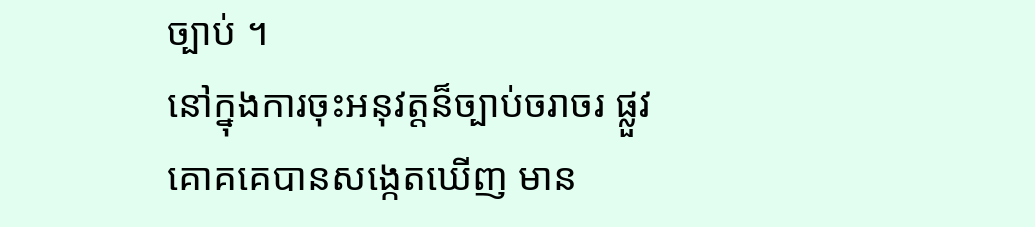ច្បាប់ ។
នៅក្នុងការចុះអនុវត្តន៏ច្បាប់ចរាចរ ផ្លួវគោគគេបានសង្កេតឃើញ មាន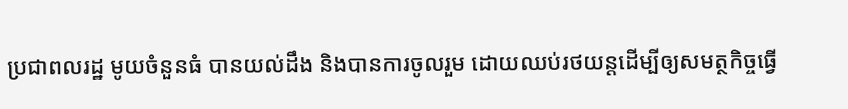ប្រជាពលរដ្ឋ មូយចំនួនធំ បានយល់ដឹង និងបានការចូលរួម ដោយឈប់រថយន្តដើម្បីឲ្យសមត្ថកិច្ចធ្វើ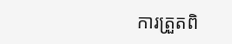ការត្រួតពិ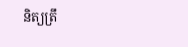និត្យត្រឹ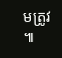មត្រូវ ៕